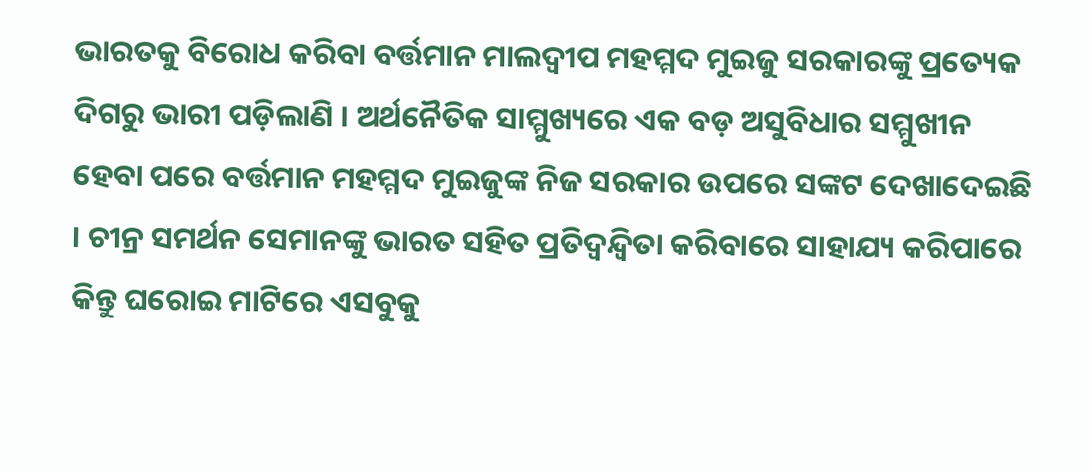ଭାରତକୁ ବିରୋଧ କରିବା ବର୍ତ୍ତମାନ ମାଲଦ୍ୱୀପ ମହମ୍ମଦ ମୁଇଜୁ ସରକାରଙ୍କୁ ପ୍ରତ୍ୟେକ ଦିଗରୁ ଭାରୀ ପଡ଼ିଲାଣି । ଅର୍ଥନୈତିକ ସାମ୍ମୁଖ୍ୟରେ ଏକ ବଡ଼ ଅସୁବିଧାର ସମ୍ମୁଖୀନ ହେବା ପରେ ବର୍ତ୍ତମାନ ମହମ୍ମଦ ମୁଇଜୁଙ୍କ ନିଜ ସରକାର ଉପରେ ସଙ୍କଟ ଦେଖାଦେଇଛି । ଚୀନ୍ର ସମର୍ଥନ ସେମାନଙ୍କୁ ଭାରତ ସହିତ ପ୍ରତିଦ୍ୱନ୍ଦ୍ୱିତା କରିବାରେ ସାହାଯ୍ୟ କରିପାରେ କିନ୍ତୁ ଘରୋଇ ମାଟିରେ ଏସବୁକୁ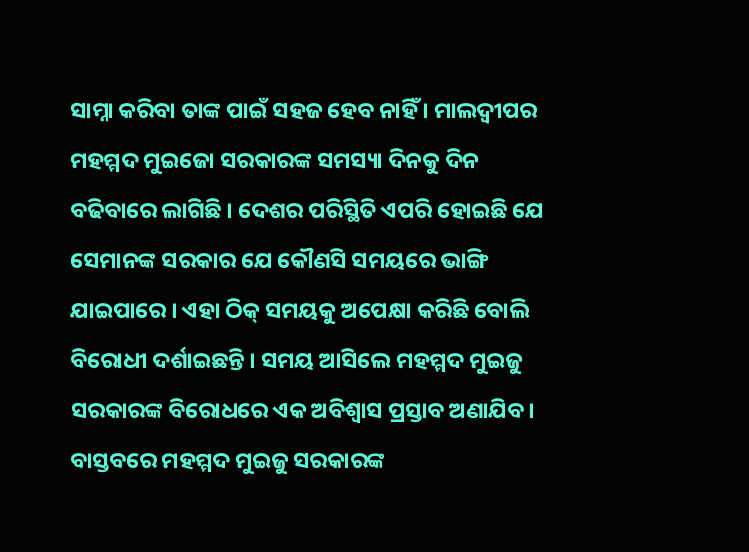ସାମ୍ନା କରିବା ତାଙ୍କ ପାଇଁ ସହଜ ହେବ ନାହିଁ । ମାଲଦ୍ୱୀପର ମହମ୍ମଦ ମୁଇଜୋ ସରକାରଙ୍କ ସମସ୍ୟା ଦିନକୁ ଦିନ ବଢିବାରେ ଲାଗିଛି । ଦେଶର ପରିସ୍ଥିତି ଏପରି ହୋଇଛି ଯେ ସେମାନଙ୍କ ସରକାର ଯେ କୌଣସି ସମୟରେ ଭାଙ୍ଗି ଯାଇପାରେ । ଏହା ଠିକ୍ ସମୟକୁ ଅପେକ୍ଷା କରିଛି ବୋଲି ବିରୋଧୀ ଦର୍ଶାଇଛନ୍ତି । ସମୟ ଆସିଲେ ମହମ୍ମଦ ମୁଇଜୁ ସରକାରଙ୍କ ବିରୋଧରେ ଏକ ଅବିଶ୍ୱାସ ପ୍ରସ୍ତାବ ଅଣାଯିବ। ବାସ୍ତବରେ ମହମ୍ମଦ ମୁଇଜୁ ସରକାରଙ୍କ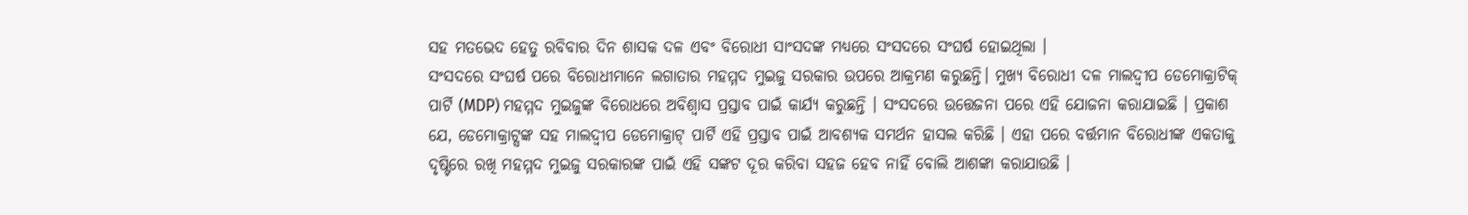ସହ ମତଭେଦ ହେତୁ ରବିବାର ଦିନ ଶାସକ ଦଳ ଏବଂ ବିରୋଧୀ ସାଂସଦଙ୍କ ମଧ୍ୟରେ ସଂସଦରେ ସଂଘର୍ଷ ହୋଇଥିଲା ।
ସଂସଦରେ ସଂଘର୍ଷ ପରେ ବିରୋଧୀମାନେ ଲଗାତାର ମହମ୍ମଦ ମୁଇଜୁ ସରକାର ଉପରେ ଆକ୍ରମଣ କରୁଛନ୍ତି। ମୁଖ୍ୟ ବିରୋଧୀ ଦଳ ମାଲଦ୍ୱୀପ ଡେମୋକ୍ରାଟିକ୍ ପାର୍ଟି (MDP) ମହମ୍ମଦ ମୁଇଜୁଙ୍କ ବିରୋଧରେ ଅବିଶ୍ବାସ ପ୍ରସ୍ତାବ ପାଇଁ କାର୍ଯ୍ୟ କରୁଛନ୍ତି । ସଂସଦରେ ଉତ୍ତେଜନା ପରେ ଏହି ଯୋଜନା କରାଯାଇଛି । ପ୍ରକାଶ ଯେ, ଡେମୋକ୍ରାଟ୍ସଙ୍କ ସହ ମାଲଦ୍ୱୀପ ଡେମୋକ୍ରାଟ୍ ପାର୍ଟି ଏହି ପ୍ରସ୍ତାବ ପାଇଁ ଆବଶ୍ୟକ ସମର୍ଥନ ହାସଲ କରିଛି । ଏହା ପରେ ବର୍ତ୍ତମାନ ବିରୋଧୀଙ୍କ ଏକତାକୁ ଦୃଷ୍ଟିରେ ରଖି ମହମ୍ମଦ ମୁଇଜୁ ସରକାରଙ୍କ ପାଇଁ ଏହି ସଙ୍କଟ ଦୂର କରିବା ସହଜ ହେବ ନାହିଁ ବୋଲି ଆଶଙ୍କା କରାଯାଉଛି ।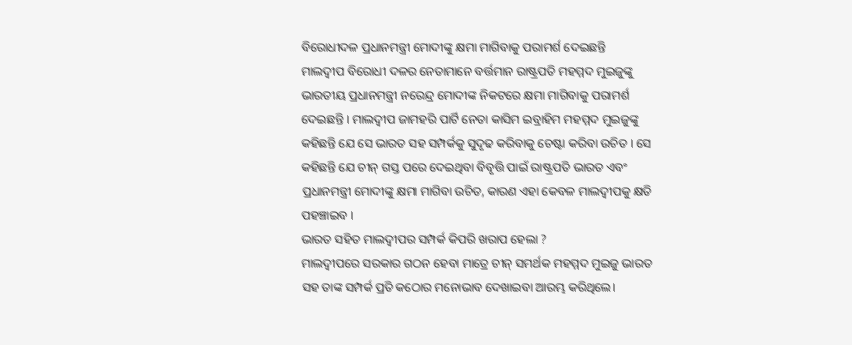ବିରୋଧୀଦଳ ପ୍ରଧାନମନ୍ତ୍ରୀ ମୋଦୀଙ୍କୁ କ୍ଷମା ମାଗିବାକୁ ପରାମର୍ଶ ଦେଇଛନ୍ତି
ମାଲଦ୍ୱୀପ ବିରୋଧୀ ଦଳର ନେତାମାନେ ବର୍ତ୍ତମାନ ରାଷ୍ଟ୍ରପତି ମହମ୍ମଦ ମୁଇଜୁଙ୍କୁ ଭାରତୀୟ ପ୍ରଧାନମନ୍ତ୍ରୀ ନରେନ୍ଦ୍ର ମୋଦୀଙ୍କ ନିକଟରେ କ୍ଷମା ମାଗିବାକୁ ପରାମର୍ଶ ଦେଇଛନ୍ତି । ମାଲଦ୍ୱୀପ ଜାମହରି ପାର୍ଟି ନେତା କାସିମ ଇବ୍ରାହିମ ମହମ୍ମଦ ମୁଇଜୁଙ୍କୁ କହିଛନ୍ତି ଯେ ସେ ଭାରତ ସହ ସମ୍ପର୍କକୁ ସୁଦୃଢ କରିବାକୁ ଚେଷ୍ଟା କରିବା ଉଚିତ । ସେ କହିଛନ୍ତି ଯେ ଚୀନ୍ ଗସ୍ତ ପରେ ଦେଇଥିବା ବିବୃତ୍ତି ପାଇଁ ରାଷ୍ଟ୍ରପତି ଭାରତ ଏବଂ ପ୍ରଧାନମନ୍ତ୍ରୀ ମୋଦୀଙ୍କୁ କ୍ଷମା ମାଗିବା ଉଚିତ, କାରଣ ଏହା କେବଳ ମାଲଦ୍ୱୀପକୁ କ୍ଷତି ପହଞ୍ଚାଇବ ।
ଭାରତ ସହିତ ମାଲଦ୍ୱୀପର ସମ୍ପର୍କ କିପରି ଖରାପ ହେଲା ?
ମାଲଦ୍ୱୀପରେ ସରକାର ଗଠନ ହେବା ମାତ୍ରେ ଚୀନ୍ ସମର୍ଥକ ମହମ୍ମଦ ମୁଇଜୁ ଭାରତ ସହ ତାଙ୍କ ସମ୍ପର୍କ ପ୍ରତି କଠୋର ମନୋଭାବ ଦେଖାଇବା ଆରମ୍ଭ କରିଥିଲେ।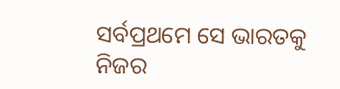ସର୍ବପ୍ରଥମେ ସେ ଭାରତକୁ ନିଜର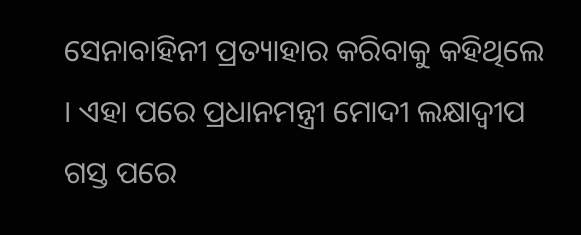ସେନାବାହିନୀ ପ୍ରତ୍ୟାହାର କରିବାକୁ କହିଥିଲେ । ଏହା ପରେ ପ୍ରଧାନମନ୍ତ୍ରୀ ମୋଦୀ ଲକ୍ଷାଦ୍ୱୀପ ଗସ୍ତ ପରେ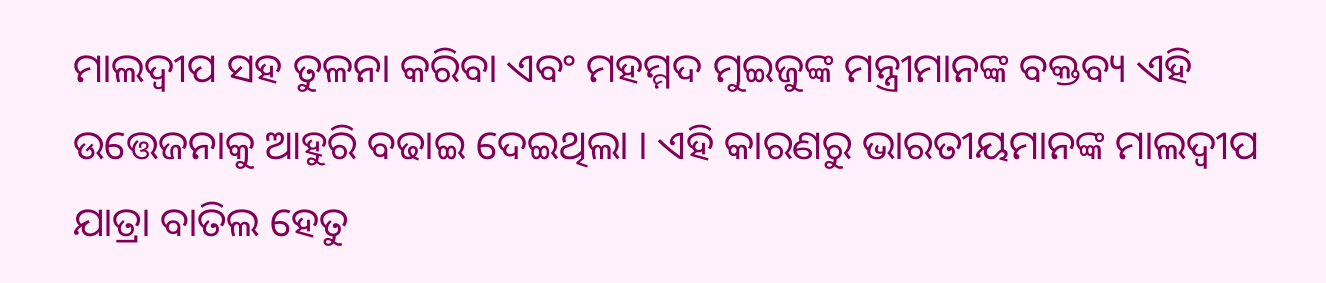ମାଲଦ୍ୱୀପ ସହ ତୁଳନା କରିବା ଏବଂ ମହମ୍ମଦ ମୁଇଜୁଙ୍କ ମନ୍ତ୍ରୀମାନଙ୍କ ବକ୍ତବ୍ୟ ଏହି ଉତ୍ତେଜନାକୁ ଆହୁରି ବଢାଇ ଦେଇଥିଲା । ଏହି କାରଣରୁ ଭାରତୀୟମାନଙ୍କ ମାଲଦ୍ୱୀପ ଯାତ୍ରା ବାତିଲ ହେତୁ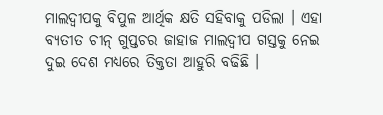ମାଲଦ୍ୱୀପକୁ ବିପୁଳ ଆର୍ଥିକ କ୍ଷତି ସହିବାକୁ ପଡିଲା । ଏହା ବ୍ୟତୀତ ଚୀନ୍ ଗୁପ୍ତଚର ଜାହାଜ ମାଲଦ୍ୱୀପ ଗସ୍ତକୁ ନେଇ ଦୁଇ ଦେଶ ମଧ୍ୟରେ ତିକ୍ତତା ଆହୁରି ବଢିଛି ।